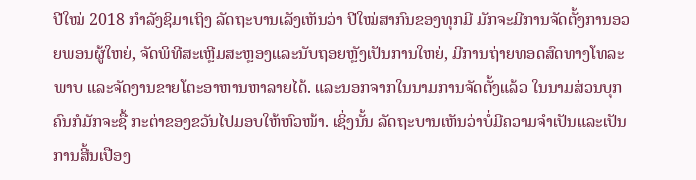ປີໃໝ່ 2018 ກຳລັງຊິມາເຖິງ ລັດຖະບານເລັງເຫັນວ່າ ປີໃໝ່ສາກົນຂອງທຸກມີ ມັກຈະມີການຈັດຕັ້ງການອວຍພອນຜູ້ໃຫຍ່, ຈັດພິທີສະເຫຼີມສະຫຼອງແລະນັບຖອຍຫຼັງເປັນການໃຫຍ່, ມີການຖ່າຍທອດສົດທາງໂທລະພາບ ແລະຈັດງານຂາຍໂຕະອາຫານຫາລາຍໄດ້. ແລະນອກຈາກໃນນາມການຈັດຕັ້ງແລ້ວ ໃນນາມສ່ວນບຸກຄົນກໍມັກຈະຊື້ ກະຕ່າຂອງຂວັນໄປມອບໃຫ້ຫົວໜ້າ. ເຊິ່ງນັ້ນ ລັດຖະບານເຫັນວ່າບໍ່ມີຄວາມຈຳເປັນແລະເປັນການສີ້ນເປືອງ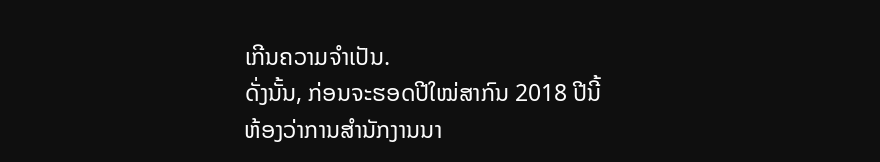ເກີນຄວາມຈຳເປັນ.
ດັ່ງນັ້ນ, ກ່ອນຈະຮອດປີໃໝ່ສາກົນ 2018 ປີນີ້ ຫ້ອງວ່າການສຳນັກງານນາ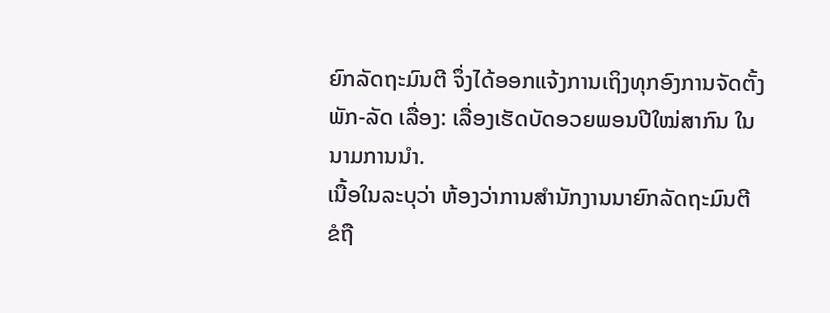ຍົກລັດຖະມົນຕີ ຈຶ່ງໄດ້ອອກແຈ້ງການເຖິງທຸກອົງການຈັດຕັ້ງພັກ-ລັດ ເລື່ອງ: ເລື່ອງເຮັດບັດອວຍພອນປີໃໝ່ສາກົນ ໃນນາມການນຳ.
ເນື້ອໃນລະບຸວ່າ ຫ້ອງວ່າການສຳນັກງານນາຍົກລັດຖະມົນຕີ ຂໍຖື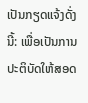ເປັນກຽດແຈ້ງດັ່ງນີ້: ເພື່ອເປັນການປະຕິບັດໃຫ້ສອດ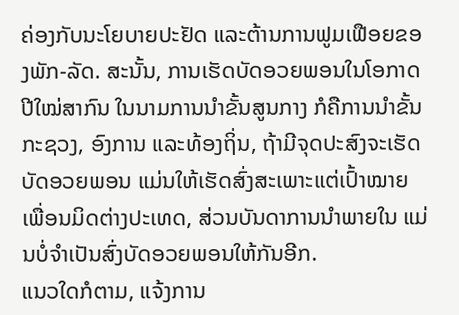ຄ່ອງກັບນະໂຍບາຍປະຢັດ ແລະຕ້ານການຟູມເຟືອຍຂອງພັກ-ລັດ. ສະນັ້ນ, ການເຮັດບັດອວຍພອນໃນໂອກາດປີໃໝ່ສາກົນ ໃນນາມການນຳຂັ້ນສູນກາງ ກໍຄືການນຳຂັ້ນກະຊວງ, ອົງການ ແລະທ້ອງຖິ່ນ, ຖ້າມີຈຸດປະສົງຈະເຮັດບັດອວຍພອນ ແມ່ນໃຫ້ເຮັດສົ່ງສະເພາະແຕ່ເປົ້າໝາຍເພື່ອນມິດຕ່າງປະເທດ, ສ່ວນບັນດາການນຳພາຍໃນ ແມ່ນບໍ່ຈຳເປັນສົ່ງບັດອວຍພອນໃຫ້ກັນອີກ.
ແນວໃດກໍຕາມ, ແຈ້ງການ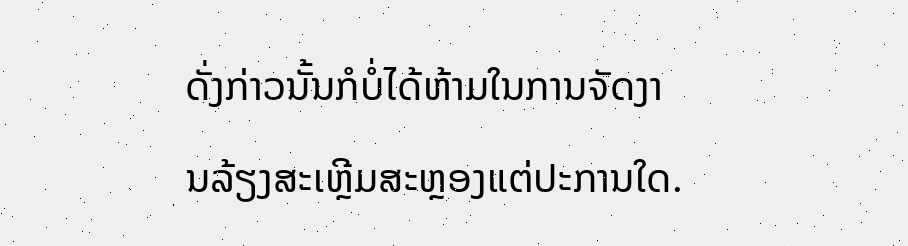ດັ່ງກ່າວນັ້ນກໍບໍ່ໄດ້ຫ້າມໃນການຈັດງານລ້ຽງສະເຫຼີມສະຫຼອງແຕ່ປະການໃດ.